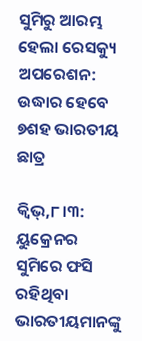ସୁମିରୁ ଆରମ୍ଭ ହେଲା ରେସକ୍ୟୁ ଅପରେଶନ: ଉଦ୍ଧାର ହେବେ ୭ଶହ ଭାରତୀୟ ଛାତ୍ର

କ୍ୱିଭ୍‌,୮।୩: ୟୁକ୍ରେନର ସୁମିରେ ଫସି ରହିଥିବା ଭାରତୀୟମାନଙ୍କୁ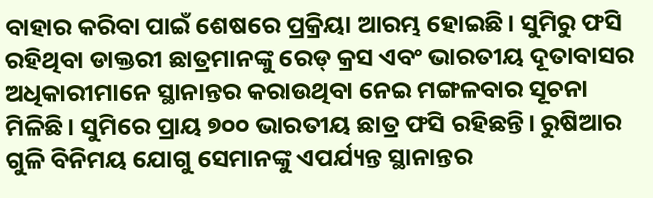ବାହାର କରିବା ପାଇଁ ଶେଷରେ ପ୍ରକ୍ରିୟା ଆରମ୍ଭ ହୋଇଛି। ସୁମିରୁ ଫସି ରହିଥିବା ଡାକ୍ତରୀ ଛାତ୍ରମାନଙ୍କୁ ରେଡ୍‌ କ୍ରସ ଏବଂ ଭାରତୀୟ ଦୂତାବାସର ଅଧିକାରୀମାନେ ସ୍ଥାନାନ୍ତର କରାଉଥିବା ନେଇ ମଙ୍ଗଳବାର ସୂଚନା ମିଳିଛି। ସୁମିରେ ପ୍ରାୟ ୭୦୦ ଭାରତୀୟ ଛାତ୍ର ଫସି ରହିଛନ୍ତି। ରୁଷିଆର ଗୁଳି ବିନିମୟ ଯୋଗୁ ସେମାନଙ୍କୁ ଏପର୍ଯ୍ୟନ୍ତ ସ୍ଥାନାନ୍ତର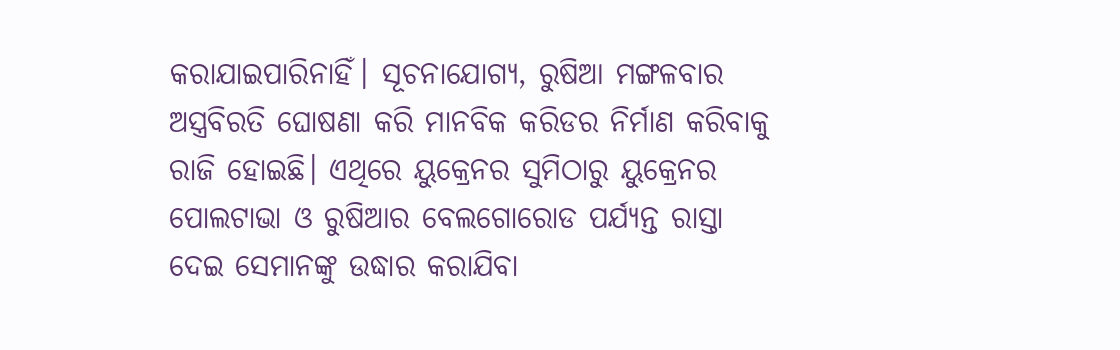କରାଯାଇପାରିନାହିଁ। ସୂଚନାଯୋଗ୍ୟ, ରୁଷିଆ ମଙ୍ଗଳବାର ଅସ୍ତ୍ରବିରତି ଘୋଷଣା କରି ମାନବିକ କରିଡର ନିର୍ମାଣ କରିବାକୁ ରାଜି ହୋଇଛି। ଏଥିରେ ୟୁକ୍ରେନର ସୁମିଠାରୁ ୟୁକ୍ରେନର ପୋଲଟାଭା ଓ ରୁଷିଆର ବେଲଗୋରୋଡ ପର୍ଯ୍ୟନ୍ତ ରାସ୍ତା ଦେଇ ସେମାନଙ୍କୁ ଉଦ୍ଧାର କରାଯିବା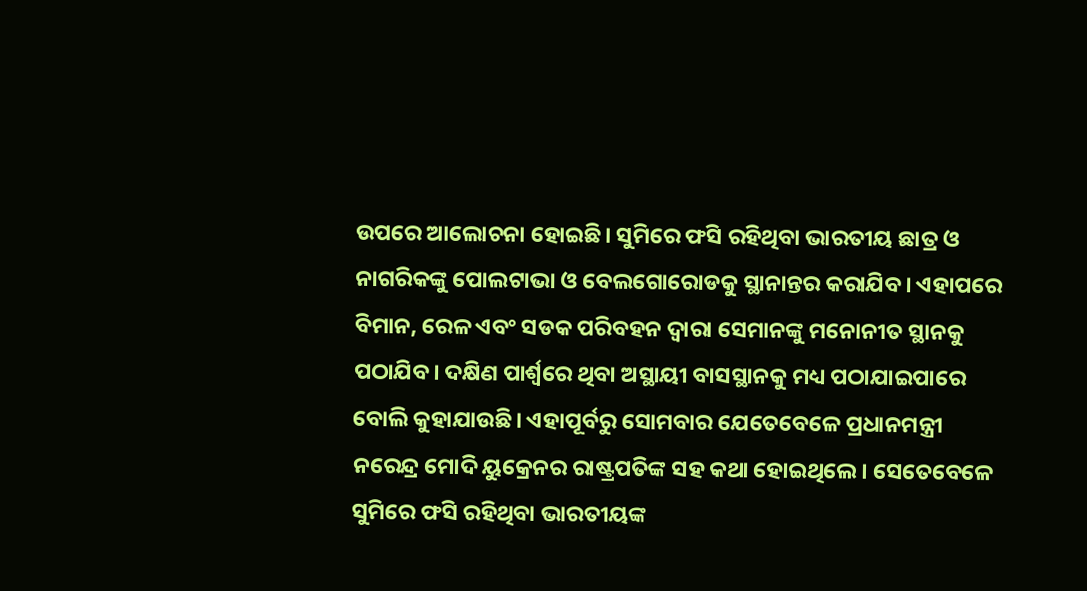ଉପରେ ଆଲୋଚନା ହୋଇଛି। ସୁମିରେ ଫସି ରହିଥିବା ଭାରତୀୟ ଛାତ୍ର ଓ ନାଗରିକଙ୍କୁ ପୋଲଟାଭା ଓ ବେଲଗୋରୋଡକୁ ସ୍ଥାନାନ୍ତର କରାଯିବ। ଏହାପରେ ବିମାନ, ରେଳ ଏବଂ ସଡକ ପରିବହନ ଦ୍ୱାରା ସେମାନଙ୍କୁ ମନୋନୀତ ସ୍ଥାନକୁ ପଠାଯିବ। ଦକ୍ଷିଣ ପାର୍ଶ୍ୱରେ ଥିବା ଅସ୍ଥାୟୀ ବାସସ୍ଥାନକୁ ମଧ୍ୟ ପଠାଯାଇପାରେ ବୋଲି କୁହାଯାଉଛି। ଏହାପୂର୍ବରୁ ସୋମବାର ଯେତେବେଳେ ପ୍ରଧାନମନ୍ତ୍ରୀ ନରେନ୍ଦ୍ର ମୋଦି ୟୁକ୍ରେନର ରାଷ୍ଟ୍ରପତିଙ୍କ ସହ କଥା ହୋଇଥିଲେ। ସେତେବେଳେ ସୁମିରେ ଫସି ରହିଥିବା ଭାରତୀୟଙ୍କ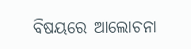ବିଷୟରେ ଆଲୋଚନା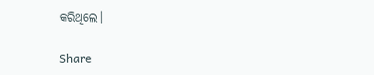କରିଥିଲେ।

Share